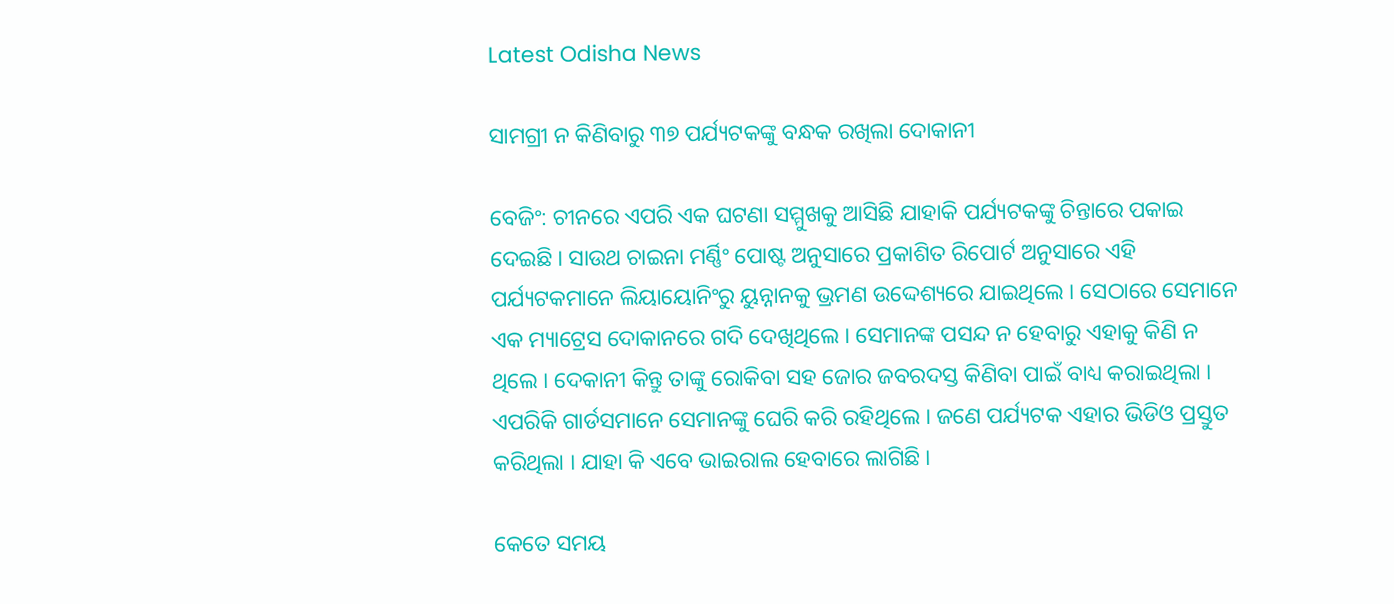Latest Odisha News

ସାମଗ୍ରୀ ନ କିଣିବାରୁ ୩୭ ପର୍ଯ୍ୟଟକଙ୍କୁ ବନ୍ଧକ ରଖିଲା ଦୋକାନୀ

ବେଜିଂ: ଚୀନରେ ଏପରି ଏକ ଘଟଣା ସମ୍ମୁଖକୁ ଆସିଛି ଯାହାକି ପର୍ଯ୍ୟଟକଙ୍କୁ ଚିନ୍ତାରେ ପକାଇ ଦେଇଛି । ସାଉଥ ଚାଇନା ମର୍ଣ୍ଣିଂ ପୋଷ୍ଟ ଅନୁସାରେ ପ୍ରକାଶିତ ରିପୋର୍ଟ ଅନୁସାରେ ଏହି ପର୍ଯ୍ୟଟକମାନେ ଲିୟାୟୋନିଂରୁ ୟୁନ୍ନାନକୁ ଭ୍ରମଣ ଉଦ୍ଦେଶ୍ୟରେ ଯାଇଥିଲେ । ସେଠାରେ ସେମାନେ ଏକ ମ୍ୟାଟ୍ରେସ ଦୋକାନରେ ଗଦି ଦେଖିଥିଲେ । ସେମାନଙ୍କ ପସନ୍ଦ ନ ହେବାରୁ ଏହାକୁ କିଣି ନ ଥିଲେ । ଦେକାନୀ କିନ୍ତୁ ତାଙ୍କୁ ରୋକିବା ସହ ଜୋର ଜବରଦସ୍ତ କିଣିବା ପାଇଁ ବାଧ୍ୟ କରାଇଥିଲା । ଏପରିକି ଗାର୍ଡସମାନେ ସେମାନଙ୍କୁ ଘେରି କରି ରହିଥିଲେ । ଜଣେ ପର୍ଯ୍ୟଟକ ଏହାର ଭିଡିଓ ପ୍ରସ୍ତୁତ କରିଥିଲା । ଯାହା କି ଏବେ ଭାଇରାଲ ହେବାରେ ଲାଗିଛି ।

କେତେ ସମୟ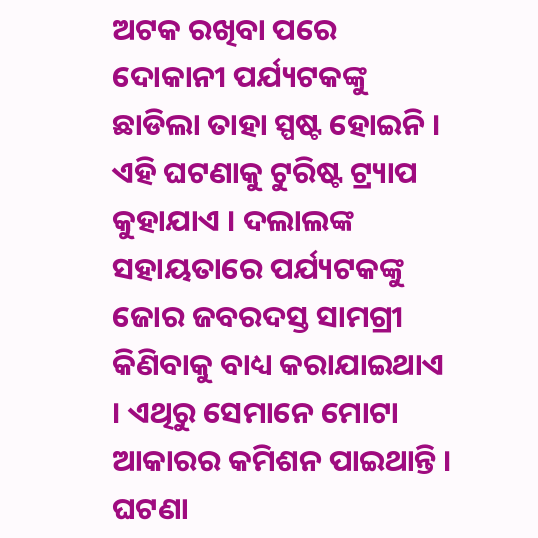ଅଟକ ରଖିବା ପରେ ଦୋକାନୀ ପର୍ଯ୍ୟଟକଙ୍କୁ ଛାଡିଲା ତାହା ସ୍ପଷ୍ଟ ହୋଇନି । ଏହି ଘଟଣାକୁ ଟୁରିଷ୍ଟ ଟ୍ର‌୍ୟାପ କୁହାଯାଏ । ଦଲାଲଙ୍କ ସହାୟତାରେ ପର୍ଯ୍ୟଟକଙ୍କୁ ଜୋର ଜବରଦସ୍ତ ସାମଗ୍ରୀ କିଣିବାକୁ ବାଧ୍ୟ କରାଯାଇଥାଏ । ଏଥିରୁ ସେମାନେ ମୋଟା ଆକାରର କମିଶନ ପାଇଥାନ୍ତି । ଘଟଣା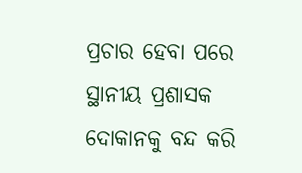ପ୍ରଚାର ହେବା ପରେ ସ୍ଥାନୀୟ ପ୍ରଶାସକ ଦୋକାନକୁ ବନ୍ଦ କରି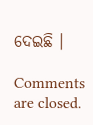ଦେଇଛି ।

Comments are closed.